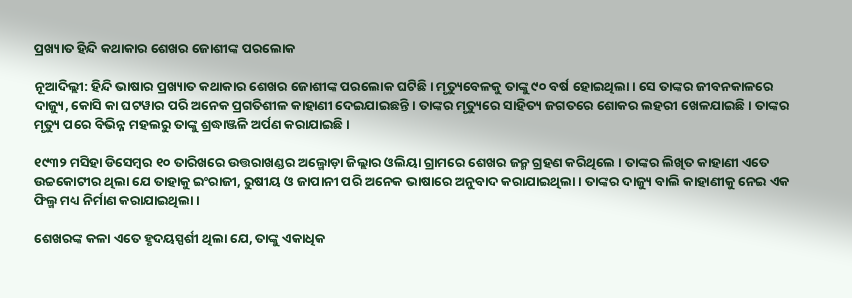ପ୍ରଖ୍ୟାତ ହିନ୍ଦି କଥାକାର ଶେଖର ଜୋଶୀଙ୍କ ପରଲୋକ

ନୂଆଦିଲ୍ଲୀ: ହିନ୍ଦି ଭାଷାର ପ୍ରଖ୍ୟାତ କଥାକାର ଶେଖର ଜୋଶୀଙ୍କ ପରଲୋକ ଘଟିଛି । ମୃତ୍ୟୁବେଳକୁ ତାଙ୍କୁ ୯୦ ବର୍ଷ ହୋଇଥିଲା । ସେ ତାଙ୍କର ଜୀବନକାଳରେ ଦାଜ୍ୟୁ, କୋସି କା ଘଟୱାର ପରି ଅନେକ ପ୍ରଗତିଶୀଳ କାହାଣୀ ଦେଇଯାଇଛନ୍ତି । ତାଙ୍କର ମୃତ୍ୟୁରେ ସାହିତ୍ୟ ଜଗତରେ ଶୋକର ଲହରୀ ଖେଳଯାଇଛି । ତାଙ୍କର ମୃତ୍ୟୁ ପରେ ବିଭିନ୍ନ ମହଲରୁ ତାଙ୍କୁ ଶ୍ରଦ୍ଧାଞ୍ଜଳି ଅର୍ପଣ କରାଯାଇଛି ।

୧୯୩୨ ମସିହା ଡିସେମ୍ବର ୧୦ ତାରିଖରେ ଉତ୍ତରାଖଣ୍ଡର ଅଲ୍ମୋଡ଼ା ଜିଲ୍ଲାର ଓଲିୟା ଗ୍ରାମରେ ଶେଖର ଜନ୍ମ ଗ୍ରହଣ କରିଥିଲେ । ତାଙ୍କର ଲିଖିତ କାହାଣୀ ଏତେ ଉଚ୍ଚକୋଟୀର ଥିଲା ଯେ ତାହାକୁ ଇଂରାଜୀ, ରୁଷୀୟ ଓ ଜାପାନୀ ପରି ଅନେକ ଭାଷାରେ ଅନୁବାଦ କରାଯାଇଥିଲା । ତାଙ୍କର ଦାଜ୍ୟୁ ବାଲି କାହାଣୀକୁ ନେଇ ଏକ ଫିଲ୍ମ ମଧ୍ୟ ନିର୍ମାଣ କରାଯାଇଥିଲା ।

ଶେଖରଙ୍କ କଳା ଏତେ ହୃଦୟସ୍ପର୍ଶୀ ଥିଲା ଯେ, ତାଙ୍କୁ ଏକାଧିକ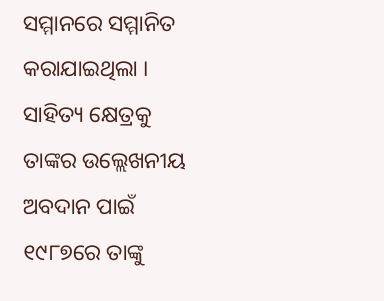ସମ୍ମାନରେ ସମ୍ମାନିତ କରାଯାଇଥିଲା । ସାହିତ୍ୟ କ୍ଷେତ୍ରକୁ ତାଙ୍କର ଉଲ୍ଲେଖନୀୟ ଅବଦାନ ପାଇଁ ୧୯୮୭ରେ ତାଙ୍କୁ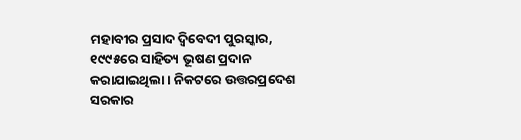ମହାବୀର ପ୍ରସାଦ ଦ୍ୱିବେଦୀ ପୁରସ୍କାର, ୧୯୯୫ରେ ସାହିତ୍ୟ ଭୂଷଣ ପ୍ରଦାନ କରାଯାଇଥିଲା । ନିକଟରେ ଉତ୍ତରପ୍ରଦେଶ ସରକାର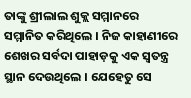ତାଙ୍କୁ ଶ୍ରୀଲାଲ ଶୁକ୍ଲ ସମ୍ମାନରେ ସମ୍ମାନିତ କରିଥିଲେ । ନିଜ କାହାଣୀରେ ଶେଖର ସର୍ବଦା ପାହାଡ଼କୁ ଏକ ସ୍ୱତନ୍ତ୍ର ସ୍ଥାନ ଦେଉଥିଲେ । ଯେହେତୁ ସେ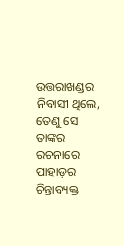ଉତ୍ତରାଖଣ୍ଡର ନିବାସୀ ଥିଲେ, ତେଣୁ ସେ ତାଙ୍କର ରଚନାରେ ପାହାଡ଼ର ଚିନ୍ତାବ୍ୟକ୍ତ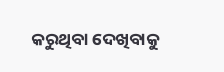କରୁଥିବା ଦେଖିବାକୁ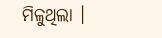ମିଳୁଥିଲା ।